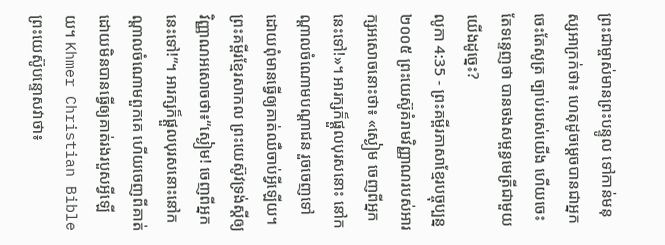ព្រះជាម្ចាស់មានព្រះបន្ទូល ទៅកាន់មនុស្សអាក្រក់ថា៖ ហេតុដូចម្ដេចបានជាអ្នកចេះតែសូត្រ ច្បាប់របស់យើង ហើយចេះតែទន្ទេញថា បានចងសម្ពន្ធមេត្រីជាមួយយើងដូច្នេះ?
លូកា 4:35 - ព្រះគម្ពីរភាសាខ្មែរបច្ចុប្បន្ន ២០០៥ ព្រះយេស៊ូគំរាមវិញ្ញាណរបស់អារក្សអសោចនោះថា៖ «ស្ងៀម ចេញពីអ្នកនេះទៅ!»។ អារក្សក៏ផ្ដួលបុរសនោះ នៅកណ្ដាលចំណោមបណ្ដាជន រួចចេញទៅ ដោយពុំមានធ្វើឲ្យគាត់ឈឺចាប់អ្វីឡើយ។ ព្រះគម្ពីរខ្មែរសាកល ព្រះយេស៊ូវទ្រង់ស្ដីឲ្យវិញ្ញាណអសោចថា៖“ស្ងៀម! ចេញពីអ្នកនេះទៅ!”។ អារក្សក៏ផ្ដួលបុរសនោះនៅកណ្ដាលចំណោមពួកគេ ហើយចេញពីគាត់ដោយមិនបានធ្វើឲ្យគាត់រងរបួសអ្វីឡើយ។ Khmer Christian Bible ព្រះយេស៊ូបន្ទោសវាថា៖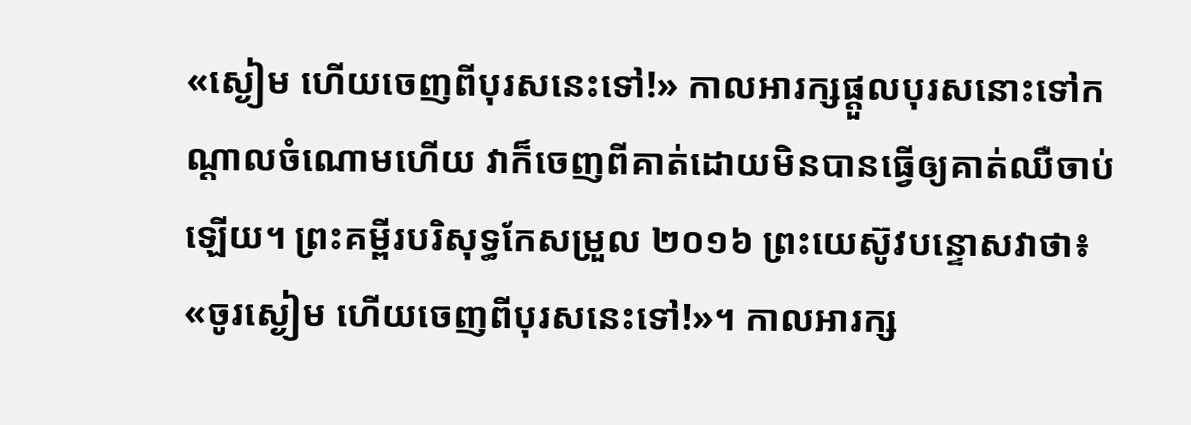«ស្ងៀម ហើយចេញពីបុរសនេះទៅ!» កាលអារក្សផ្ដួលបុរសនោះទៅកណ្ដាលចំណោមហើយ វាក៏ចេញពីគាត់ដោយមិនបានធ្វើឲ្យគាត់ឈឺចាប់ឡើយ។ ព្រះគម្ពីរបរិសុទ្ធកែសម្រួល ២០១៦ ព្រះយេស៊ូវបន្ទោសវាថា៖ «ចូរស្ងៀម ហើយចេញពីបុរសនេះទៅ!»។ កាលអារក្ស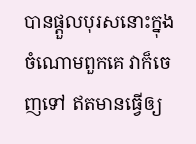បានផ្តួលបុរសនោះក្នុងចំណោមពួកគេ វាក៏ចេញទៅ ឥតមានធ្វើឲ្យ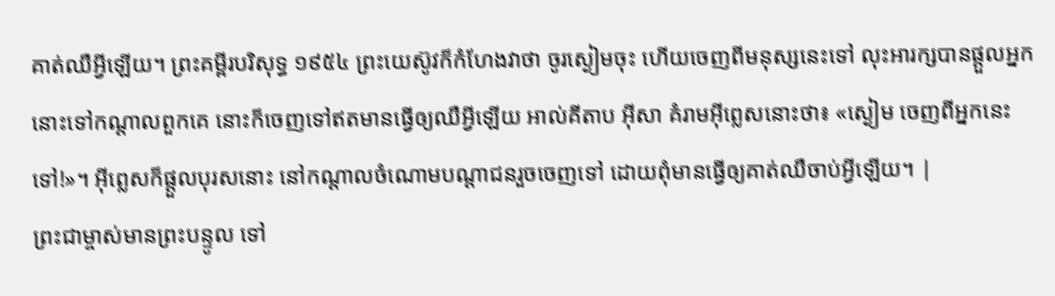គាត់ឈឺអ្វីឡើយ។ ព្រះគម្ពីរបរិសុទ្ធ ១៩៥៤ ព្រះយេស៊ូវក៏កំហែងវាថា ចូរស្ងៀមចុះ ហើយចេញពីមនុស្សនេះទៅ លុះអារក្សបានផ្តួលអ្នកនោះទៅកណ្តាលពួកគេ នោះក៏ចេញទៅឥតមានធ្វើឲ្យឈឺអ្វីឡើយ អាល់គីតាប អ៊ីសា គំរាមអ៊ីព្លេសនោះថា៖ «ស្ងៀម ចេញពីអ្នកនេះទៅ!»។ អ៊ីព្លេសក៏ផ្ដួលបុរសនោះ នៅកណ្ដាលចំណោមបណ្ដាជនរួចចេញទៅ ដោយពុំមានធ្វើឲ្យគាត់ឈឺចាប់អ្វីឡើយ។ |
ព្រះជាម្ចាស់មានព្រះបន្ទូល ទៅ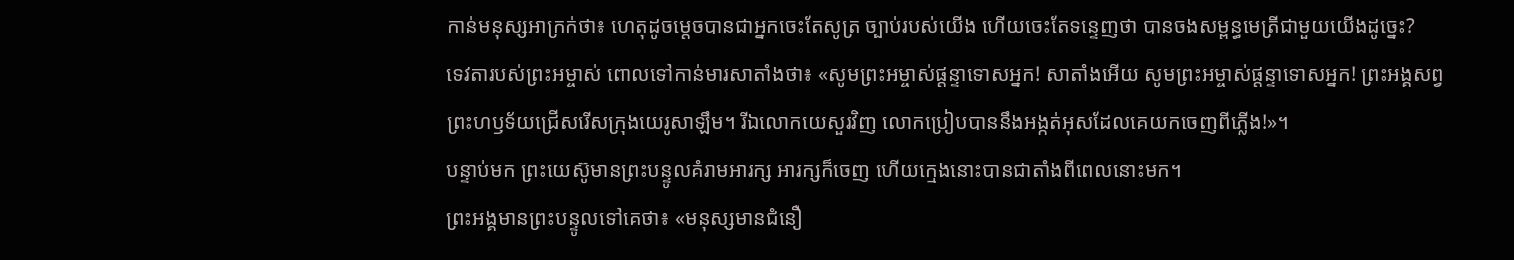កាន់មនុស្សអាក្រក់ថា៖ ហេតុដូចម្ដេចបានជាអ្នកចេះតែសូត្រ ច្បាប់របស់យើង ហើយចេះតែទន្ទេញថា បានចងសម្ពន្ធមេត្រីជាមួយយើងដូច្នេះ?
ទេវតារបស់ព្រះអម្ចាស់ ពោលទៅកាន់មារសាតាំងថា៖ «សូមព្រះអម្ចាស់ផ្ដន្ទាទោសអ្នក! សាតាំងអើយ សូមព្រះអម្ចាស់ផ្ដន្ទាទោសអ្នក! ព្រះអង្គសព្វព្រះហឫទ័យជ្រើសរើសក្រុងយេរូសាឡឹម។ រីឯលោកយេសួរវិញ លោកប្រៀបបាននឹងអង្កត់អុសដែលគេយកចេញពីភ្លើង!»។
បន្ទាប់មក ព្រះយេស៊ូមានព្រះបន្ទូលគំរាមអារក្ស អារក្សក៏ចេញ ហើយក្មេងនោះបានជាតាំងពីពេលនោះមក។
ព្រះអង្គមានព្រះបន្ទូលទៅគេថា៖ «មនុស្សមានជំនឿ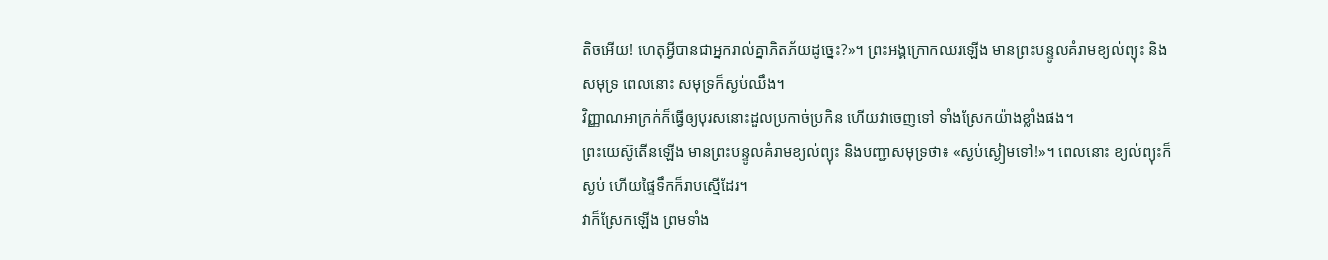តិចអើយ! ហេតុអ្វីបានជាអ្នករាល់គ្នាភិតភ័យដូច្នេះ?»។ ព្រះអង្គក្រោកឈរឡើង មានព្រះបន្ទូលគំរាមខ្យល់ព្យុះ និងសមុទ្រ ពេលនោះ សមុទ្រក៏ស្ងប់ឈឹង។
វិញ្ញាណអាក្រក់ក៏ធ្វើឲ្យបុរសនោះដួលប្រកាច់ប្រកិន ហើយវាចេញទៅ ទាំងស្រែកយ៉ាងខ្លាំងផង។
ព្រះយេស៊ូតើនឡើង មានព្រះបន្ទូលគំរាមខ្យល់ព្យុះ និងបញ្ជាសមុទ្រថា៖ «ស្ងប់ស្ងៀមទៅ!»។ ពេលនោះ ខ្យល់ព្យុះក៏ស្ងប់ ហើយផ្ទៃទឹកក៏រាបស្មើដែរ។
វាក៏ស្រែកឡើង ព្រមទាំង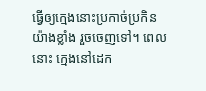ធ្វើឲ្យក្មេងនោះប្រកាច់ប្រកិនយ៉ាងខ្លាំង រួចចេញទៅ។ ពេលនោះ ក្មេងនៅដេក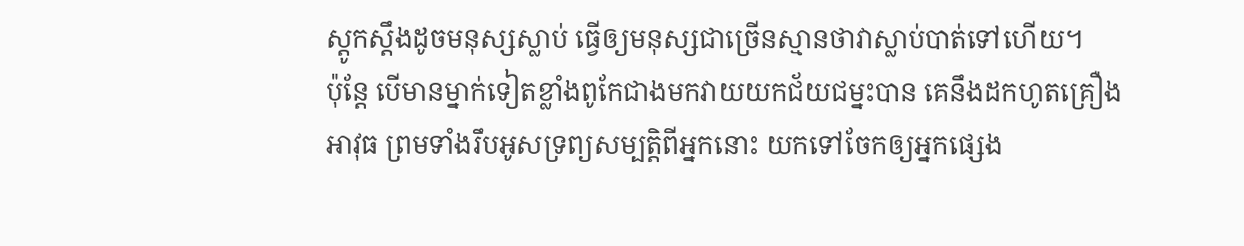ស្ដូកស្ដឹងដូចមនុស្សស្លាប់ ធ្វើឲ្យមនុស្សជាច្រើនស្មានថាវាស្លាប់បាត់ទៅហើយ។
ប៉ុន្តែ បើមានម្នាក់ទៀតខ្លាំងពូកែជាងមកវាយយកជ័យជម្នះបាន គេនឹងដកហូតគ្រឿងអាវុធ ព្រមទាំងរឹបអូសទ្រព្យសម្បត្តិពីអ្នកនោះ យកទៅចែកឲ្យអ្នកផ្សេង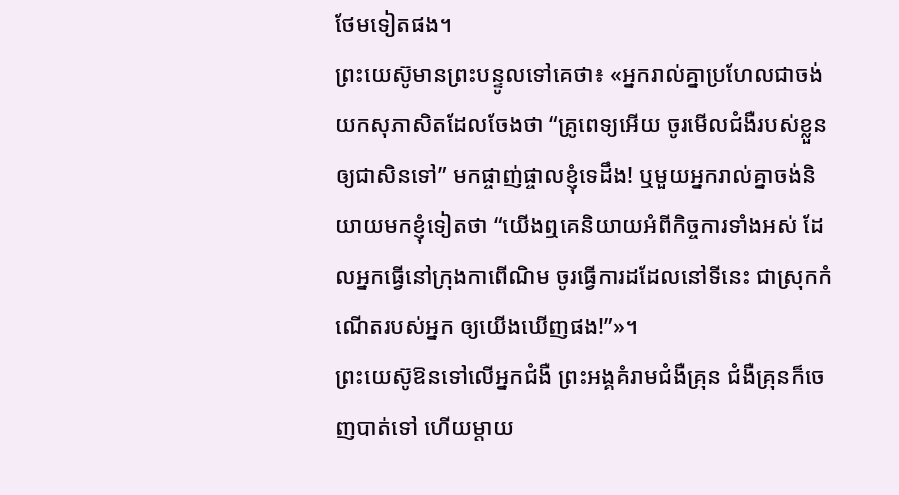ថែមទៀតផង។
ព្រះយេស៊ូមានព្រះបន្ទូលទៅគេថា៖ «អ្នករាល់គ្នាប្រហែលជាចង់យកសុភាសិតដែលចែងថា “គ្រូពេទ្យអើយ ចូរមើលជំងឺរបស់ខ្លួនឲ្យជាសិនទៅ” មកផ្ចាញ់ផ្ចាលខ្ញុំទេដឹង! ឬមួយអ្នករាល់គ្នាចង់និយាយមកខ្ញុំទៀតថា “យើងឮគេនិយាយអំពីកិច្ចការទាំងអស់ ដែលអ្នកធ្វើនៅក្រុងកាពើណិម ចូរធ្វើការដដែលនៅទីនេះ ជាស្រុកកំណើតរបស់អ្នក ឲ្យយើងឃើញផង!”»។
ព្រះយេស៊ូឱនទៅលើអ្នកជំងឺ ព្រះអង្គគំរាមជំងឺគ្រុន ជំងឺគ្រុនក៏ចេញបាត់ទៅ ហើយម្ដាយ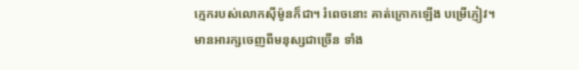ក្មេករបស់លោកស៊ីម៉ូនក៏ជា។ រំពេចនោះ គាត់ក្រោកឡើង បម្រើភ្ញៀវ។
មានអារក្សចេញពីមនុស្សជាច្រើន ទាំង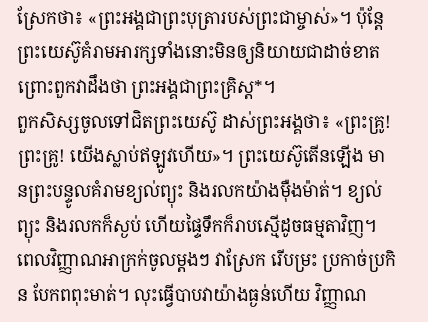ស្រែកថា៖ «ព្រះអង្គជាព្រះបុត្រារបស់ព្រះជាម្ចាស់»។ ប៉ុន្តែ ព្រះយេស៊ូគំរាមអារក្សទាំងនោះមិនឲ្យនិយាយជាដាច់ខាត ព្រោះពួកវាដឹងថា ព្រះអង្គជាព្រះគ្រិស្ត*។
ពួកសិស្សចូលទៅជិតព្រះយេស៊ូ ដាស់ព្រះអង្គថា៖ «ព្រះគ្រូ! ព្រះគ្រូ! យើងស្លាប់ឥឡូវហើយ»។ ព្រះយេស៊ូតើនឡើង មានព្រះបន្ទូលគំរាមខ្យល់ព្យុះ និងរលកយ៉ាងម៉ឺងម៉ាត់។ ខ្យល់ព្យុះ និងរលកក៏ស្ងប់ ហើយផ្ទៃទឹកក៏រាបស្មើដូចធម្មតាវិញ។
ពេលវិញ្ញាណអាក្រក់ចូលម្ដងៗ វាស្រែក រើបម្រះ ប្រកាច់ប្រកិន បែកពពុះមាត់។ លុះធ្វើបាបវាយ៉ាងធ្ងន់ហើយ វិញ្ញាណ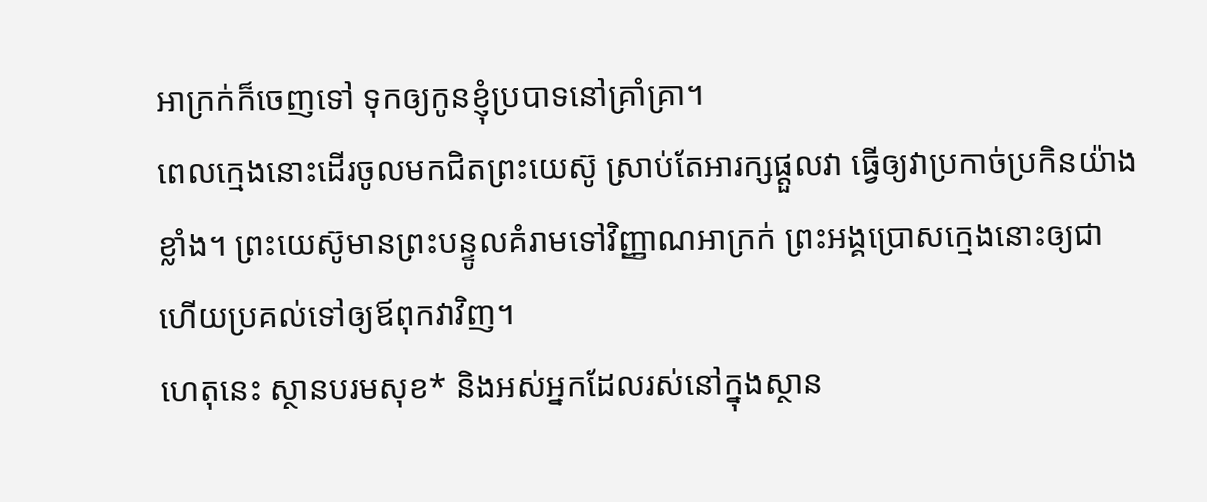អាក្រក់ក៏ចេញទៅ ទុកឲ្យកូនខ្ញុំប្របាទនៅគ្រាំគ្រា។
ពេលក្មេងនោះដើរចូលមកជិតព្រះយេស៊ូ ស្រាប់តែអារក្សផ្ដួលវា ធ្វើឲ្យវាប្រកាច់ប្រកិនយ៉ាងខ្លាំង។ ព្រះយេស៊ូមានព្រះបន្ទូលគំរាមទៅវិញ្ញាណអាក្រក់ ព្រះអង្គប្រោសក្មេងនោះឲ្យជា ហើយប្រគល់ទៅឲ្យឪពុកវាវិញ។
ហេតុនេះ ស្ថានបរមសុខ* និងអស់អ្នកដែលរស់នៅក្នុងស្ថាន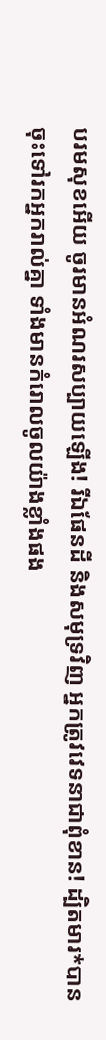បរមសុខអើយ ចូរមានអំណរសប្បាយឡើង! រីឯផែនដី និងសមុទ្រវិញ អ្នកត្រូវវេទនាជាពុំខាន! ដ្បិតមារ*បានចុះទៅរកអ្នករាល់គ្នា ទាំងមានកំរោលចូលយ៉ាងខ្លាំងផង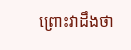ព្រោះវាដឹងថា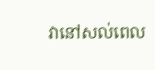វានៅសល់ពេល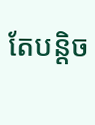តែបន្តិច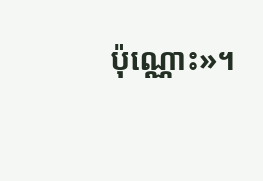ប៉ុណ្ណោះ»។